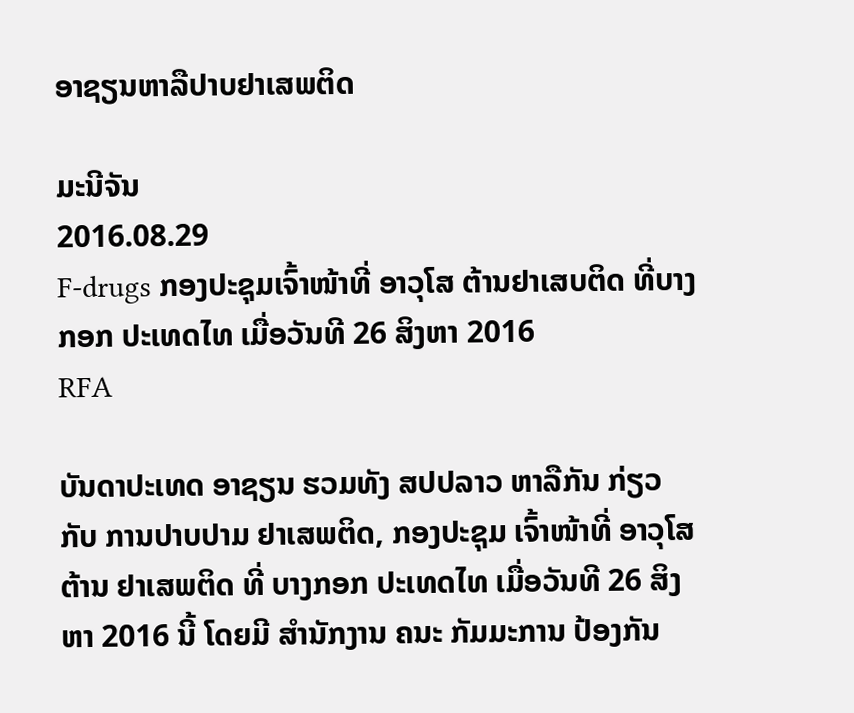ອາຊຽນຫາລືປາບຢາເສພຕິດ

ມະນີຈັນ
2016.08.29
F-drugs ກອງປະຊຸມເຈົ້າໜ້າທີ່ ອາວຸໂສ ຕ້ານຢາເສບຕິດ ທີ່ບາງກອກ ປະເທດໄທ ເມື່ອວັນທີ 26 ສິງຫາ 2016
RFA

ບັນດາປະເທດ ອາຊຽນ ຮວມທັງ ສປປລາວ ຫາລືກັນ ກ່ຽວກັບ ການປາບປາມ ຢາເສພຕິດ, ກອງປະຊຸມ ເຈົ້າໜ້າທີ່ ອາວຸໂສ ຕ້ານ ຢາເສພຕິດ ທີ່ ບາງກອກ ປະເທດໄທ ເມື່ອວັນທີ 26 ສິງຫາ 2016 ນີ້ ໂດຍມີ ສໍານັກງານ ຄນະ ກັມມະການ ປ້ອງກັນ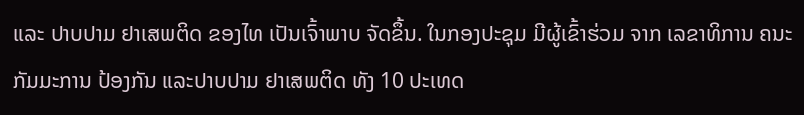ແລະ ປາບປາມ ຢາເສພຕິດ ຂອງໄທ ເປັນເຈົ້າພາບ ຈັດຂຶ້ນ. ໃນກອງປະຊຸມ ມີຜູ້ເຂົ້າຮ່ວມ ຈາກ ເລຂາທິການ ຄນະ ກັມມະການ ປ້ອງກັນ ແລະປາບປາມ ຢາເສພຕິດ ທັງ 10 ປະເທດ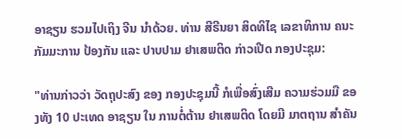ອາຊຽນ ຮວມໄປເຖິງ ຈີນ ນໍາດ້ວຍ. ທ່ານ ສີຣີນຍາ ສິດທິໄຊ ເລຂາທິການ ຄນະ ກັມມະການ ປ້ອງກັນ ແລະ ປາບປາມ ຢາເສພຕິດ ກ່າວເປີດ ກອງປະຊຸມ:

"ທ່ານກ່າວວ່າ ວັດຖຸປະສົງ ຂອງ ກອງປະຊຸມນີ້ ກໍເພື່ອສົ່ງເສີມ ຄວາມຮ່ວມມື ຂອງທັງ 10 ປະເທດ ອາຊຽນ ໃນ ການຕໍ່ຕ້ານ ຢາເສພຕິດ ໂດຍມີ ມາຕຖານ ສໍາຄັນ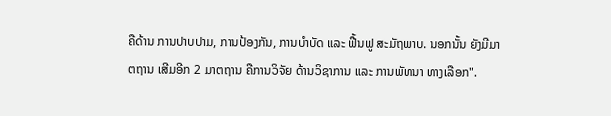ຄືດ້ານ ການປາບປາມ, ການປ້ອງກັນ, ການບໍາບັດ ແລະ ຟື້ນຟູ ສະມັຖພາບ. ນອກນັ້ນ ຍັງມີມາຕຖານ ເສີມອີກ 2 ມາຕຖານ ຄືການວິຈັຍ ດ້ານວິຊາການ ແລະ ການພັທນາ ທາງເລືອກ".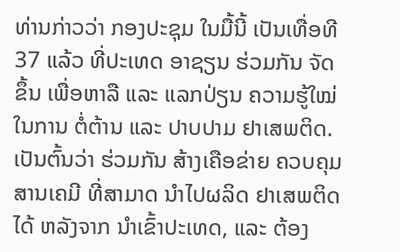ທ່ານກ່າວວ່າ ກອງປະຊຸມ ໃນມື້ນີ້ ເປັນເທື່ອທີ 37 ແລ້ວ ທີ່ປະເທດ ອາຊຽນ ຮ່ວມກັນ ຈັດຂຶ້ນ ເພື່ອຫາລື ແລະ ແລກປ່ຽນ ຄວາມຮູ້ໃໝ່ ໃນການ ຕໍ່ຕ້ານ ແລະ ປາບປາມ ຢາເສພຕິດ. ເປັນຕົ້ນວ່າ ຮ່ວມກັນ ສ້າງເຄືອຂ່າຍ ຄວບຄຸມ ສານເຄມີ ທີ່ສາມາດ ນໍາໄປຜລິດ ຢາເສພຕິດ ໄດ້ ຫລັງຈາກ ນໍາເຂົ້າປະເທດ, ແລະ ຕ້ອງ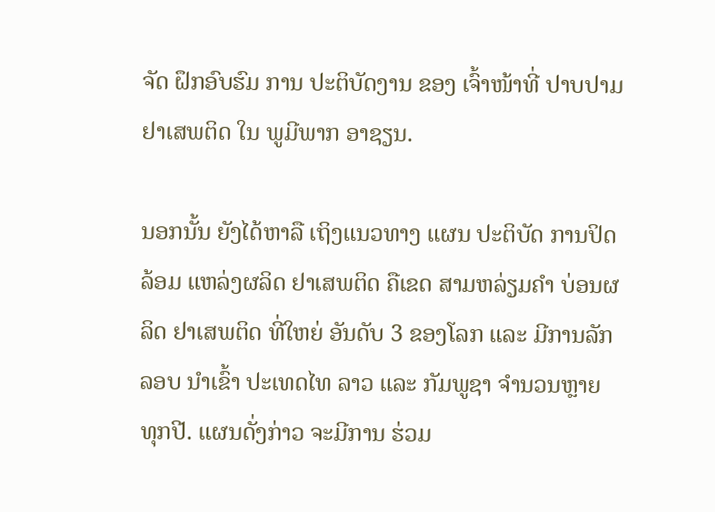ຈັດ ຝຶກອົບຮົມ ການ ປະຕິບັດງານ ຂອງ ເຈົ້າໜ້າທີ່ ປາບປາມ ຢາເສພຕິດ ໃນ ພູມີພາກ ອາຊຽນ.

ນອກນັ້ນ ຍັງໄດ້ຫາລື ເຖິງແນວທາງ ແຜນ ປະຕິບັດ ການປິດລ້ອມ ແຫລ່ງຜລິດ ຢາເສພຕິດ ຄືເຂດ ສາມຫລ່ຽມຄໍາ ບ່ອນຜລິດ ຢາເສພຕິດ ທີ່ໃຫຍ່ ອັນດັບ 3 ຂອງໂລກ ແລະ ມີການລັກລອບ ນໍາເຂົ້າ ປະເທດໄທ ລາວ ແລະ ກັມພູຊາ ຈໍານວນຫຼາຍ ທຸກປີ. ແຜນດັ່ງກ່າວ ຈະມີການ ຮ່ວມ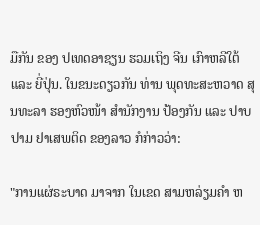ມືກັນ ຂອງ ປເທດອາຊຽນ ຮວມເຖິງ ຈີນ ເກົາຫລີໃຕ້ ແລະ ຍີ່ປຸ່ນ. ໃນຂນະດຽວກັນ ທ່ານ ພຸດທະສະຫວາດ ສຸນທະລາ ຮອງຫົວໜ້າ ສໍານັກງານ ປ້ອງກັນ ແລະ ປາບປາມ ຢາເສພຕິດ ຂອງລາວ ກໍກ່າວວ່າ:

"ການແຜ່ຣະບາດ ມາຈາກ ໃນເຂດ ສາມຫລ່ຽມຄໍາ ຫ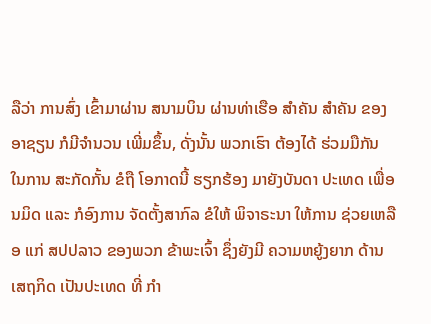ລືວ່າ ການສົ່ງ ເຂົ້າມາຜ່ານ ສນາມບິນ ຜ່ານທ່າເຮືອ ສໍາຄັນ ສໍາຄັນ ຂອງອາຊຽນ ກໍມີຈໍານວນ ເພີ່ມຂຶ້ນ, ດັ່ງນັ້ນ ພວກເຮົາ ຕ້ອງໄດ້ ຮ່ວມມືກັນ ໃນການ ສະກັດກັ້ນ ຂໍຖື ໂອກາດນີ້ ຮຽກຮ້ອງ ມາຍັງບັນດາ ປະເທດ ເພື່ອນມິດ ແລະ ກໍອົງການ ຈັດຕັ້ງສາກົລ ຂໍໃຫ້ ພິຈາຣະນາ ໃຫ້ການ ຊ່ວຍເຫລືອ ແກ່ ສປປລາວ ຂອງພວກ ຂ້າພະເຈົ້າ ຊຶ່ງຍັງມີ ຄວາມຫຍູ້ງຍາກ ດ້ານ ເສຖກິດ ເປັນປະເທດ ທີ່ ກໍາ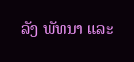ລັງ ພັທນາ ແລະ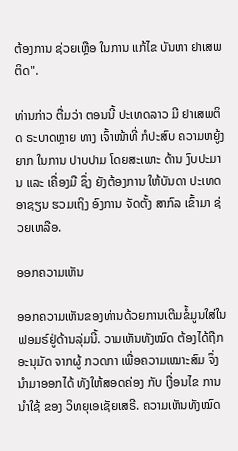ຕ້ອງການ ຊ່ວຍເຫຼືອ ໃນການ ແກ້ໄຂ ບັນຫາ ຢາເສພຕິດ".

ທ່ານກ່າວ ຕື່ມວ່າ ຕອນນີ້ ປະເທດລາວ ມີ ຢາເສພຕິດ ຣະບາດຫຼາຍ ທາງ ເຈົ້າໜ້າທີ່ ກໍປະສົບ ຄວາມຫຍູ້ງຍາກ ໃນການ ປາບປາມ ໂດຍສະເພາະ ດ້ານ ງົບປະມານ ແລະ ເຄື່ອງມື ຊຶ່ງ ຍັງຕ້ອງການ ໃຫ້ບັນດາ ປະເທດ ອາຊຽນ ຮວມເຖິງ ອົງການ ຈັດຕັ້ງ ສາກົລ ເຂົ້າມາ ຊ່ວຍເຫລືອ.

ອອກຄວາມເຫັນ

ອອກຄວາມເຫັນຂອງທ່ານດ້ວຍການເຕີມຂໍ້ມູນໃສ່ໃນຟອມຣ໌ຢູ່ດ້ານລຸ່ມນີ້. ວາມເຫັນທັງໝົດ ຕ້ອງໄດ້ຖືກ ອະນຸມັດ ຈາກຜູ້ ກວດກາ ເພື່ອຄວາມເໝາະສົມ ຈຶ່ງນໍາມາອອກໄດ້ ທັງໃຫ້ສອດຄ່ອງ ກັບ ເງື່ອນໄຂ ການນຳໃຊ້ ຂອງ ວິທຍຸເອເຊັຍເສຣີ. ຄວາມເຫັນທັງໝົດ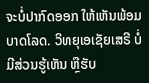ຈະບໍ່ປາກົດອອກ ໃຫ້ເຫັນພ້ອມບາດໂລດ. ວິທຍຸເອເຊັຍເສຣີ ບໍ່ມີສ່ວນຮູ້ເຫັນ ຫຼືຮັບ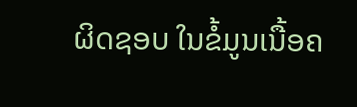ຜິດຊອບ ໃນຂໍ້ມູນເນື້ອຄ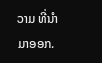ວາມ ທີ່ນໍາມາອອກ.